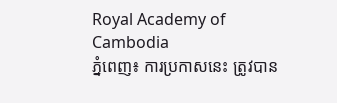Royal Academy of Cambodia
ភ្នំពេញ៖ ការប្រកាសនេះ ត្រូវបាន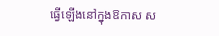ធ្វើឡើងនៅក្នុងឱកាស ស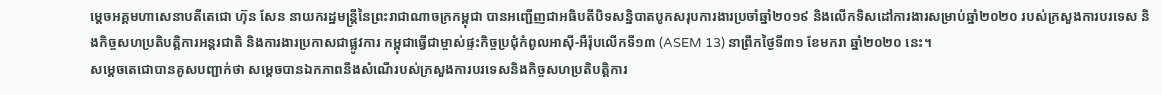ម្ដេចអគ្គមហាសេនាបតីតេជោ ហ៊ុន សែន នាយករដ្ឋមន្ត្រីនៃព្រះរាជាណាចក្រកម្ពុជា បានអញ្ជើញជាអធិបតីបិទសន្និបាតបូកសរុបការងារប្រចាំឆ្នាំ២០១៩ និងលើកទិសដៅការងារសម្រាប់ឆ្នាំ២០២០ របស់ក្រសួងការបរទេស និងកិច្ចសហប្រតិបត្តិការអន្តរជាតិ និងការងារប្រកាសជាផ្លូវការ កម្ពុជាធ្វើជាម្ចាស់ផ្ទះកិច្ចប្រជុំកំពូលអាស៊ី-អឺរ៉ុបលើកទី១៣ (ASEM 13) នាព្រឹកថ្ងៃទី៣១ ខែមករា ឆ្នាំ២០២០ នេះ។
សម្ដេចតេជោបានគូសបញ្ជាក់ថា សម្ដេចបានឯកភាពនឹងសំណើរបស់ក្រសួងការបរទេសនិងកិច្ចសហប្រតិបត្តិការ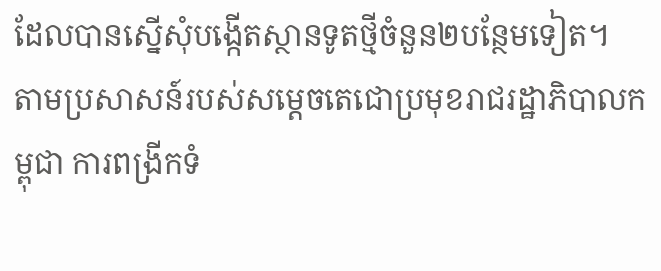ដែលបានស្នើសុំបង្កើតស្ថានទូតថ្មីចំនួន២បន្ថែមទៀត។
តាមប្រសាសន៍របស់សម្ដេចតេជោប្រមុខរាជរដ្ឋាភិបាលកម្ពុជា ការពង្រីកទំ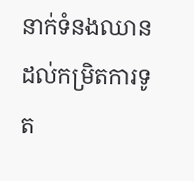នាក់ទំនងឈានដល់កម្រិតការទូត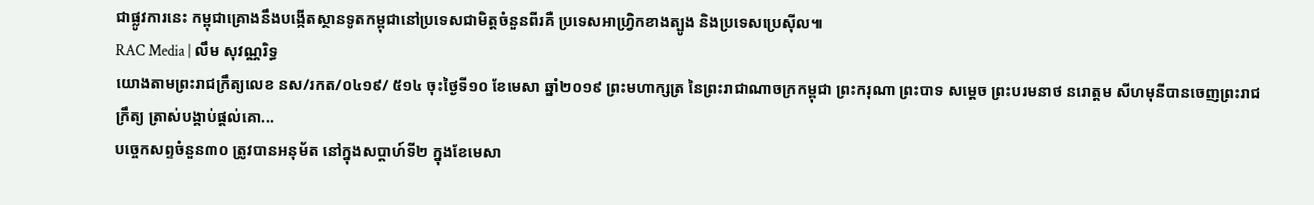ជាផ្លូវការនេះ កម្ពុជាគ្រោងនឹងបង្កើតស្ថានទូតកម្ពុជានៅប្រទេសជាមិត្តចំនួនពីរគឺ ប្រទេសអាហ្វ្រិកខាងត្បូង និងប្រទេសប្រេស៊ីល៕
RAC Media | លឹម សុវណ្ណរិទ្ធ
យោងតាមព្រះរាជក្រឹត្យលេខ នស/រកត/០៤១៩/ ៥១៤ ចុះថ្ងៃទី១០ ខែមេសា ឆ្នាំ២០១៩ ព្រះមហាក្សត្រ នៃព្រះរាជាណាចក្រកម្ពុជា ព្រះករុណា ព្រះបាទ សម្តេច ព្រះបរមនាថ នរោត្តម សីហមុនីបានចេញព្រះរាជក្រឹត្យ ត្រាស់បង្គាប់ផ្តល់គោ...
បច្ចេកសព្ទចំនួន៣០ ត្រូវបានអនុម័ត នៅក្នុងសប្តាហ៍ទី២ ក្នុងខែមេសា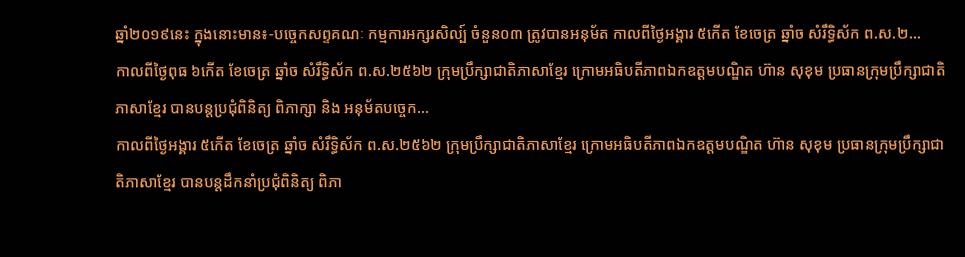ឆ្នាំ២០១៩នេះ ក្នុងនោះមាន៖-បច្ចេកសព្ទគណៈ កម្មការអក្សរសិល្ប៍ ចំនួន០៣ ត្រូវបានអនុម័ត កាលពីថ្ងៃអង្គារ ៥កើត ខែចេត្រ ឆ្នាំច សំរឹទ្ធិស័ក ព.ស.២...
កាលពីថ្ងៃពុធ ៦កេីត ខែចេត្រ ឆ្នាំច សំរឹទ្ធិស័ក ព.ស.២៥៦២ ក្រុមប្រឹក្សាជាតិភាសាខ្មែរ ក្រោមអធិបតីភាពឯកឧត្តមបណ្ឌិត ហ៊ាន សុខុម ប្រធានក្រុមប្រឹក្សាជាតិភាសាខ្មែរ បានបន្តប្រជុំពិនិត្យ ពិភាក្សា និង អនុម័តបច្ចេក...
កាលពីថ្ងៃអង្គារ ៥កេីត ខែចេត្រ ឆ្នាំច សំរឹទ្ធិស័ក ព.ស.២៥៦២ ក្រុមប្រឹក្សាជាតិភាសាខ្មែរ ក្រោមអធិបតីភាពឯកឧត្តមបណ្ឌិត ហ៊ាន សុខុម ប្រធានក្រុមប្រឹក្សាជាតិភាសាខ្មែរ បានបន្តដឹកនាំប្រជុំពិនិត្យ ពិភា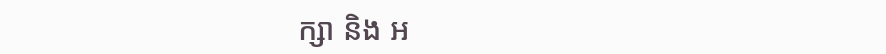ក្សា និង អ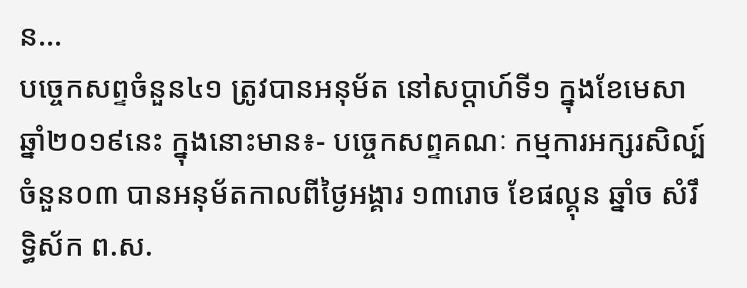ន...
បច្ចេកសព្ទចំនួន៤១ ត្រូវបានអនុម័ត នៅសប្តាហ៍ទី១ ក្នុងខែមេសា ឆ្នាំ២០១៩នេះ ក្នុងនោះមាន៖- បច្ចេកសព្ទគណៈ កម្មការអក្សរសិល្ប៍ ចំនួន០៣ បានអនុម័តកាលពីថ្ងៃអង្គារ ១៣រោច ខែផល្គុន ឆ្នាំច សំរឹទ្ធិស័ក ព.ស.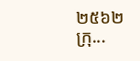២៥៦២ ក្រុ...